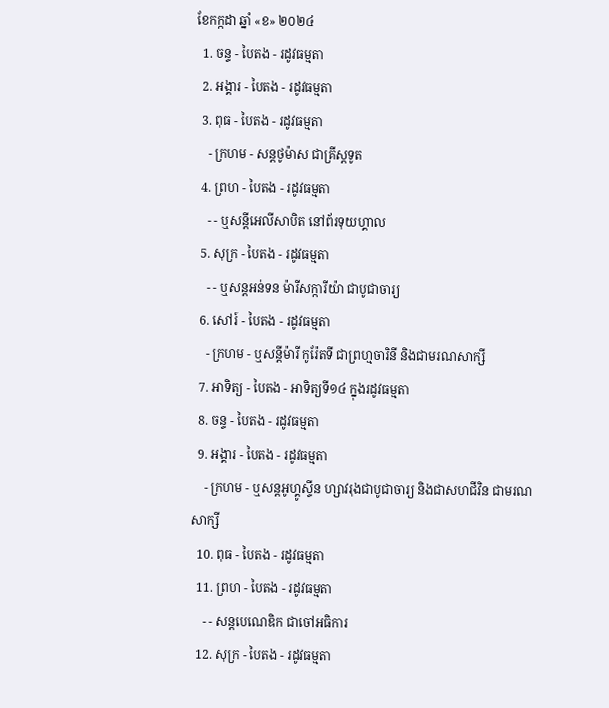ខែកក្កដា ឆ្នាំ «ខ» ២០២៤
  1. ចន្ទ - បៃតង - រដូវធម្មតា
  2. អង្គារ - បៃតង - រដូវធម្មតា
  3. ពុធ - បៃតង - រដូវធម្មតា
    - ក្រហម - សន្ដថូម៉ាស ជាគ្រីស្ដទូត
  4. ព្រហ - បៃតង - រដូវធម្មតា
    - - ឬសន្ដីអេលីសាបិត នៅព័រទុយហ្គាល
  5. សុក្រ - បៃតង - រដូវធម្មតា
    - - ឬសន្ដអន់ទន ម៉ារីសក្ការីយ៉ា ជាបូជាចារ្យ
  6. សៅរ៍ - បៃតង - រដូវធម្មតា
    - ក្រហម - ឬសន្ដីម៉ារី កូរ៉ែតទី ជាព្រហ្មចារិនី និងជាមរណសាក្សី
  7. អាទិត្យ - បៃតង - អាទិត្យទី១៤ ក្នុងរដូវធម្មតា
  8. ចន្ទ - បៃតង - រដូវធម្មតា
  9. អង្គារ - បៃតង - រដូវធម្មតា
    - ក្រហម - ឬសន្ដអូហ្គូស្ទីន ហ្សាវរុងជាបូជាចារ្យ និងជាសហជីវិន ជាមរណសាក្សី
  10. ពុធ - បៃតង - រដូវធម្មតា
  11. ព្រហ - បៃតង - រដូវធម្មតា
    - - សន្ដបេណេឌិក ជាចៅអធិការ
  12. សុក្រ - បៃតង - រដូវធម្មតា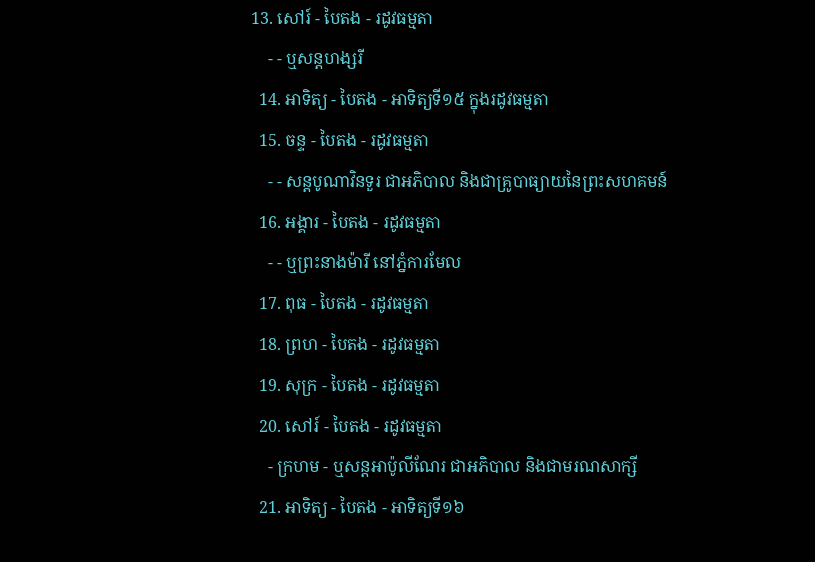13. សៅរ៍ - បៃតង - រដូវធម្មតា
    - - ឬសន្ដហង្សរី
  14. អាទិត្យ - បៃតង - អាទិត្យទី១៥ ក្នុងរដូវធម្មតា
  15. ចន្ទ - បៃតង - រដូវធម្មតា
    - - សន្ដបូណាវិនទួរ ជាអភិបាល និងជាគ្រូបាធ្យាយនៃព្រះសហគមន៍
  16. អង្គារ - បៃតង - រដូវធម្មតា
    - - ឬព្រះនាងម៉ារី នៅភ្នំការមែល
  17. ពុធ - បៃតង - រដូវធម្មតា
  18. ព្រហ - បៃតង - រដូវធម្មតា
  19. សុក្រ - បៃតង - រដូវធម្មតា
  20. សៅរ៍ - បៃតង - រដូវធម្មតា
    - ក្រហម - ឬសន្ដអាប៉ូលីណែរ ជាអភិបាល និងជាមរណសាក្សី
  21. អាទិត្យ - បៃតង - អាទិត្យទី១៦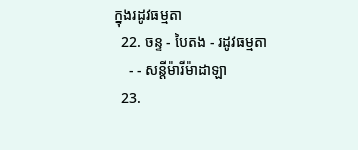ក្នុងរដូវធម្មតា
  22. ចន្ទ - បៃតង - រដូវធម្មតា
    - - សន្ដីម៉ារីម៉ាដាឡា
  23.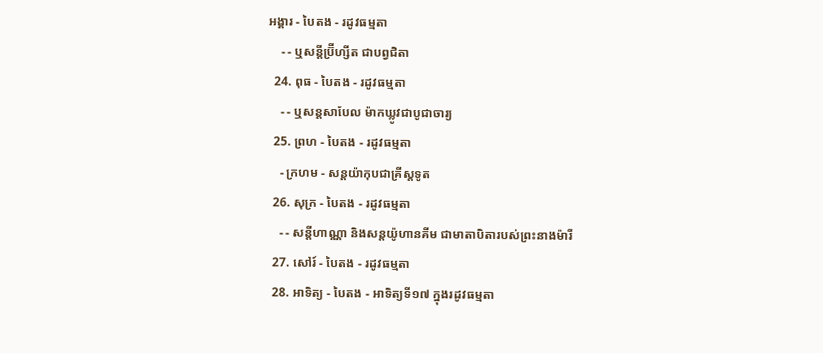អង្គារ - បៃតង - រដូវធម្មតា
    - - ឬសន្ដីប្រ៊ីហ្សីត ជាបព្វជិតា
  24. ពុធ - បៃតង - រដូវធម្មតា
    - - ឬសន្ដសាបែល ម៉ាកឃ្លូវជាបូជាចារ្យ
  25. ព្រហ - បៃតង - រដូវធម្មតា
    - ក្រហម - សន្ដយ៉ាកុបជាគ្រីស្ដទូត
  26. សុក្រ - បៃតង - រដូវធម្មតា
    - - សន្ដីហាណ្ណា និងសន្ដយ៉ូហានគីម ជាមាតាបិតារបស់ព្រះនាងម៉ារី
  27. សៅរ៍ - បៃតង - រដូវធម្មតា
  28. អាទិត្យ - បៃតង - អាទិត្យទី១៧ ក្នុងរដូវធម្មតា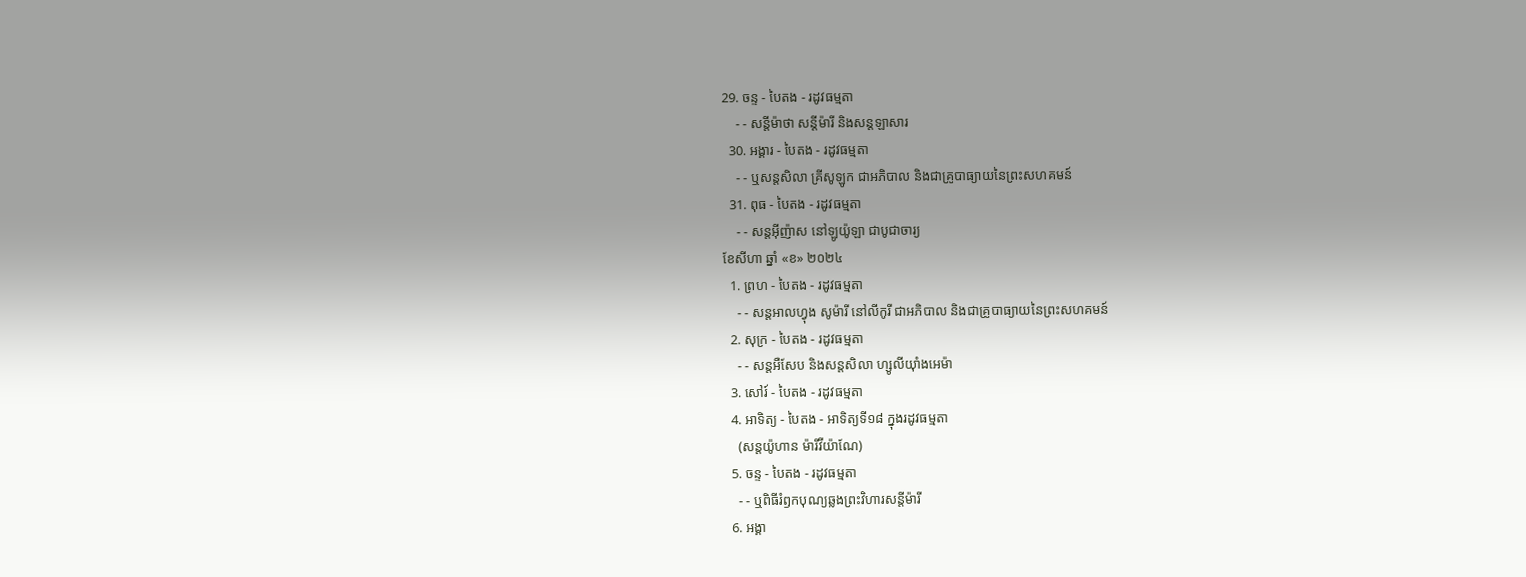29. ចន្ទ - បៃតង - រដូវធម្មតា
    - - សន្ដីម៉ាថា សន្ដីម៉ារី និងសន្ដឡាសារ
  30. អង្គារ - បៃតង - រដូវធម្មតា
    - - ឬសន្ដសិលា គ្រីសូឡូក ជាអភិបាល និងជាគ្រូបាធ្យាយនៃព្រះសហគមន៍
  31. ពុធ - បៃតង - រដូវធម្មតា
    - - សន្ដអ៊ីញ៉ាស នៅឡូយ៉ូឡា ជាបូជាចារ្យ
ខែសីហា ឆ្នាំ «ខ» ២០២៤
  1. ព្រហ - បៃតង - រដូវធម្មតា
    - - សន្ដអាលហ្វុង សូម៉ារី នៅលីកូរី ជាអភិបាល និងជាគ្រូបាធ្យាយនៃព្រះសហគមន៍
  2. សុក្រ - បៃតង - រដូវធម្មតា
    - - សន្តអឺសែប និងសន្តសិលា ហ្សូលីយ៉ាំងអេម៉ា
  3. សៅរ៍ - បៃតង - រដូវធម្មតា
  4. អាទិត្យ - បៃតង - អាទិត្យទី១៨ ក្នុងរដូវធម្មតា
    (សន្តយ៉ូហាន ម៉ារីវីយ៉ាណែ)
  5. ចន្ទ - បៃតង - រដូវធម្មតា
    - - ឬពិធីរំឭកបុណ្យឆ្លងព្រះវិហារសន្តីម៉ារី
  6. អង្គា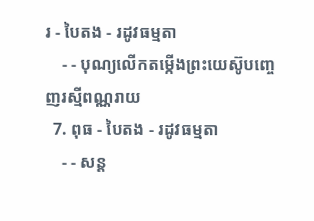រ - បៃតង - រដូវធម្មតា
    - - បុណ្យលើកតម្កើងព្រះយេស៊ូបញ្ចេញរស្មីពណ្ណរាយ
  7. ពុធ - បៃតង - រដូវធម្មតា
    - - សន្ត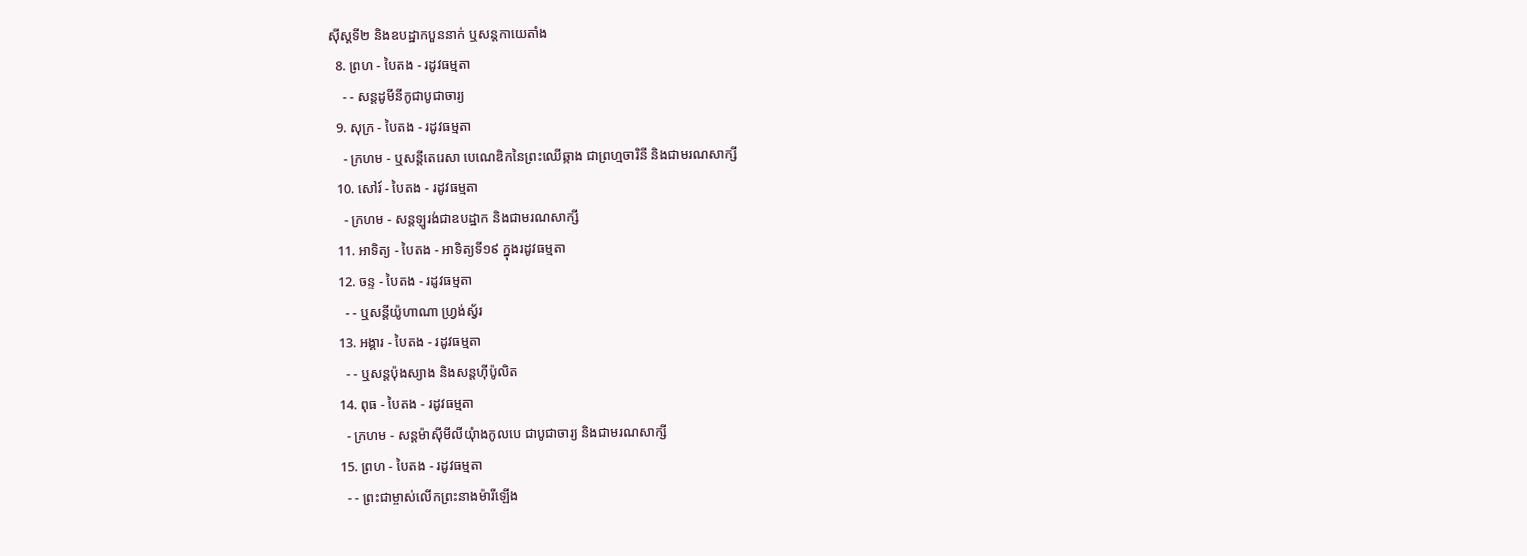ស៊ីស្តទី២ និងឧបដ្ឋាកបួននាក់ ឬសន្តកាយេតាំង
  8. ព្រហ - បៃតង - រដូវធម្មតា
    - - សន្តដូមីនីកូជាបូជាចារ្យ
  9. សុក្រ - បៃតង - រដូវធម្មតា
    - ក្រហម - ឬសន្ដីតេរេសា បេណេឌិកនៃព្រះឈើឆ្កាង ជាព្រហ្មចារិនី និងជាមរណសាក្សី
  10. សៅរ៍ - បៃតង - រដូវធម្មតា
    - ក្រហម - សន្តឡូរង់ជាឧបដ្ឋាក និងជាមរណសាក្សី
  11. អាទិត្យ - បៃតង - អាទិត្យទី១៩ ក្នុងរដូវធម្មតា
  12. ចន្ទ - បៃតង - រដូវធម្មតា
    - - ឬសន្តីយ៉ូហាណា ហ្រ្វង់ស្វ័រ
  13. អង្គារ - បៃតង - រដូវធម្មតា
    - - ឬសន្តប៉ុងស្យាង និងសន្តហ៊ីប៉ូលិត
  14. ពុធ - បៃតង - រដូវធម្មតា
    - ក្រហម - សន្តម៉ាស៊ីមីលីយុំាងកូលបេ ជាបូជាចារ្យ និងជាមរណសាក្សី
  15. ព្រហ - បៃតង - រដូវធម្មតា
    - - ព្រះជាម្ចាស់លើកព្រះនាងម៉ារីឡើង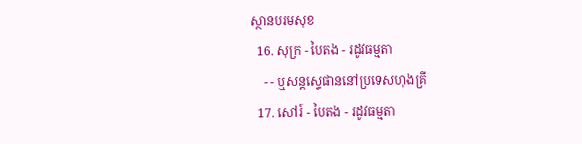ស្ថានបរមសុខ
  16. សុក្រ - បៃតង - រដូវធម្មតា
    - - ឬសន្តស្ទេផាននៅប្រទេសហុងគ្រី
  17. សៅរ៍ - បៃតង - រដូវធម្មតា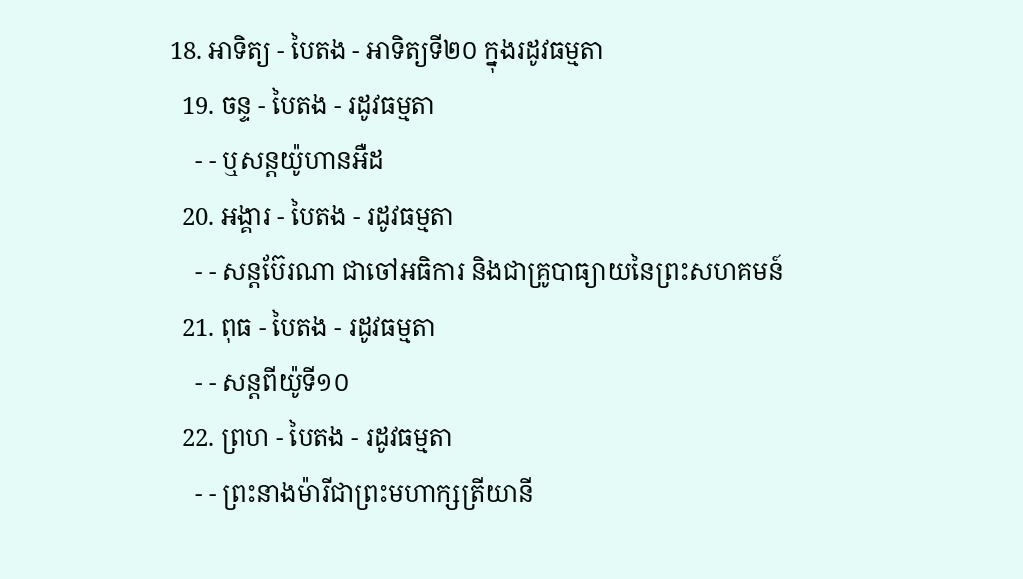18. អាទិត្យ - បៃតង - អាទិត្យទី២០ ក្នុងរដូវធម្មតា
  19. ចន្ទ - បៃតង - រដូវធម្មតា
    - - ឬសន្តយ៉ូហានអឺដ
  20. អង្គារ - បៃតង - រដូវធម្មតា
    - - សន្តប៊ែរណា ជាចៅអធិការ និងជាគ្រូបាធ្យាយនៃព្រះសហគមន៍
  21. ពុធ - បៃតង - រដូវធម្មតា
    - - សន្តពីយ៉ូទី១០
  22. ព្រហ - បៃតង - រដូវធម្មតា
    - - ព្រះនាងម៉ារីជាព្រះមហាក្សត្រីយានី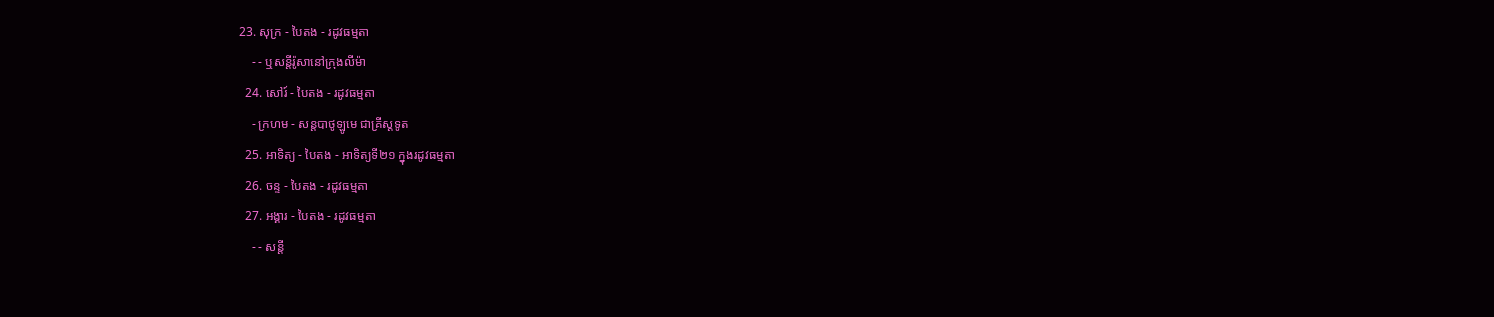23. សុក្រ - បៃតង - រដូវធម្មតា
    - - ឬសន្តីរ៉ូសានៅក្រុងលីម៉ា
  24. សៅរ៍ - បៃតង - រដូវធម្មតា
    - ក្រហម - សន្តបាថូឡូមេ ជាគ្រីស្ដទូត
  25. អាទិត្យ - បៃតង - អាទិត្យទី២១ ក្នុងរដូវធម្មតា
  26. ចន្ទ - បៃតង - រដូវធម្មតា
  27. អង្គារ - បៃតង - រដូវធម្មតា
    - - សន្ដី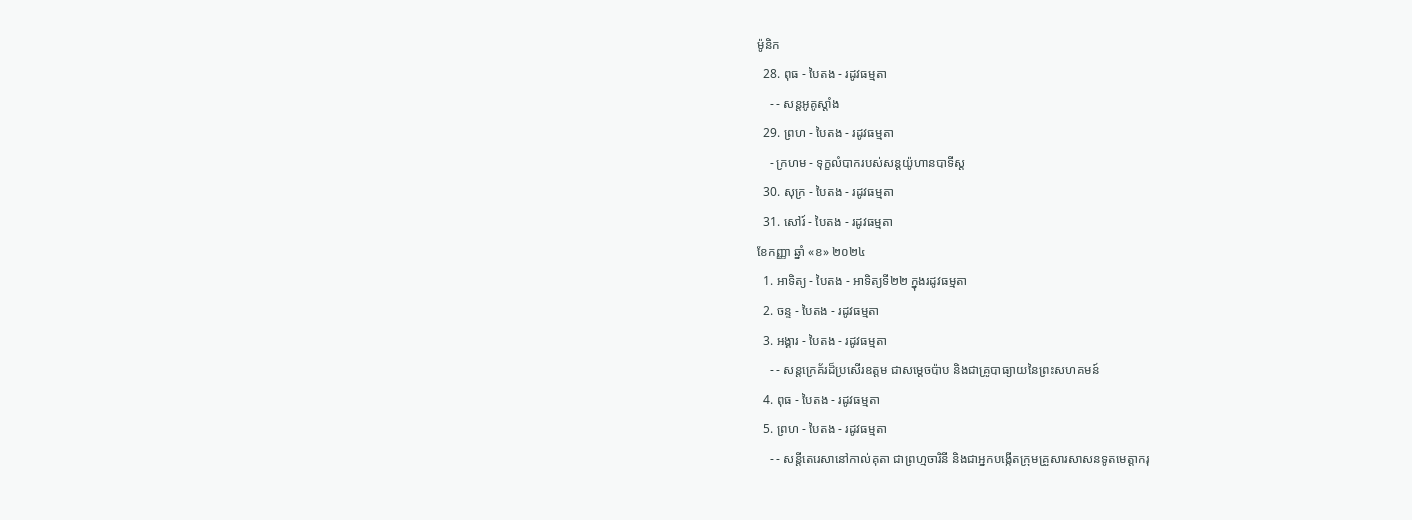ម៉ូនិក
  28. ពុធ - បៃតង - រដូវធម្មតា
    - - សន្តអូគូស្តាំង
  29. ព្រហ - បៃតង - រដូវធម្មតា
    - ក្រហម - ទុក្ខលំបាករបស់សន្តយ៉ូហានបាទីស្ដ
  30. សុក្រ - បៃតង - រដូវធម្មតា
  31. សៅរ៍ - បៃតង - រដូវធម្មតា
ខែកញ្ញា ឆ្នាំ «ខ» ២០២៤
  1. អាទិត្យ - បៃតង - អាទិត្យទី២២ ក្នុងរដូវធម្មតា
  2. ចន្ទ - បៃតង - រដូវធម្មតា
  3. អង្គារ - បៃតង - រដូវធម្មតា
    - - សន្តក្រេគ័រដ៏ប្រសើរឧត្តម ជាសម្ដេចប៉ាប និងជាគ្រូបាធ្យាយនៃព្រះសហគមន៍
  4. ពុធ - បៃតង - រដូវធម្មតា
  5. ព្រហ - បៃតង - រដូវធម្មតា
    - - សន្តីតេរេសានៅកាល់គុតា ជាព្រហ្មចារិនី និងជាអ្នកបង្កើតក្រុមគ្រួសារសាសនទូតមេត្ដាករុ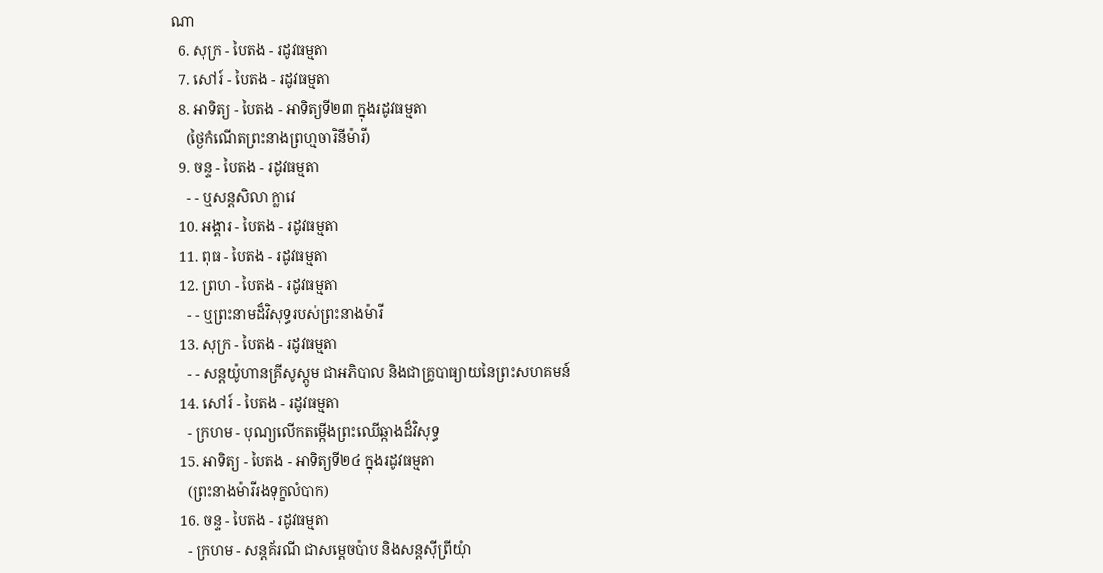ណា
  6. សុក្រ - បៃតង - រដូវធម្មតា
  7. សៅរ៍ - បៃតង - រដូវធម្មតា
  8. អាទិត្យ - បៃតង - អាទិត្យទី២៣ ក្នុងរដូវធម្មតា
    (ថ្ងៃកំណើតព្រះនាងព្រហ្មចារិនីម៉ារី)
  9. ចន្ទ - បៃតង - រដូវធម្មតា
    - - ឬសន្តសិលា ក្លាវេ
  10. អង្គារ - បៃតង - រដូវធម្មតា
  11. ពុធ - បៃតង - រដូវធម្មតា
  12. ព្រហ - បៃតង - រដូវធម្មតា
    - - ឬព្រះនាមដ៏វិសុទ្ធរបស់ព្រះនាងម៉ារី
  13. សុក្រ - បៃតង - រដូវធម្មតា
    - - សន្តយ៉ូហានគ្រីសូស្តូម ជាអភិបាល និងជាគ្រូបាធ្យាយនៃព្រះសហគមន៍
  14. សៅរ៍ - បៃតង - រដូវធម្មតា
    - ក្រហម - បុណ្យលើកតម្កើងព្រះឈើឆ្កាងដ៏វិសុទ្ធ
  15. អាទិត្យ - បៃតង - អាទិត្យទី២៤ ក្នុងរដូវធម្មតា
    (ព្រះនាងម៉ារីរងទុក្ខលំបាក)
  16. ចន្ទ - បៃតង - រដូវធម្មតា
    - ក្រហម - សន្តគ័រណី ជាសម្ដេចប៉ាប និងសន្តស៊ីព្រីយុំា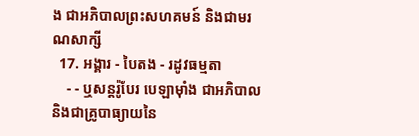ង ជាអភិបាលព្រះសហគមន៍ និងជាមរណសាក្សី
  17. អង្គារ - បៃតង - រដូវធម្មតា
    - - ឬសន្តរ៉ូបែរ បេឡាម៉ាំង ជាអភិបាល និងជាគ្រូបាធ្យាយនៃ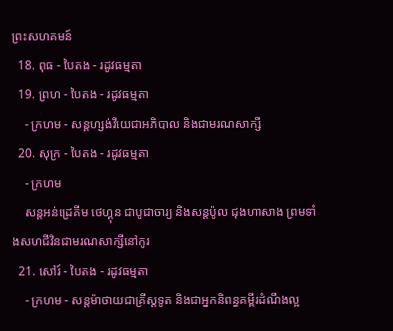ព្រះសហគមន៍
  18. ពុធ - បៃតង - រដូវធម្មតា
  19. ព្រហ - បៃតង - រដូវធម្មតា
    - ក្រហម - សន្តហ្សង់វីយេជាអភិបាល និងជាមរណសាក្សី
  20. សុក្រ - បៃតង - រដូវធម្មតា
    - ក្រហម
    សន្តអន់ដ្រេគីម ថេហ្គុន ជាបូជាចារ្យ និងសន្តប៉ូល ជុងហាសាង ព្រមទាំងសហជីវិនជាមរណសាក្សីនៅកូរ
  21. សៅរ៍ - បៃតង - រដូវធម្មតា
    - ក្រហម - សន្តម៉ាថាយជាគ្រីស្តទូត និងជាអ្នកនិពន្ធគម្ពីរដំណឹងល្អ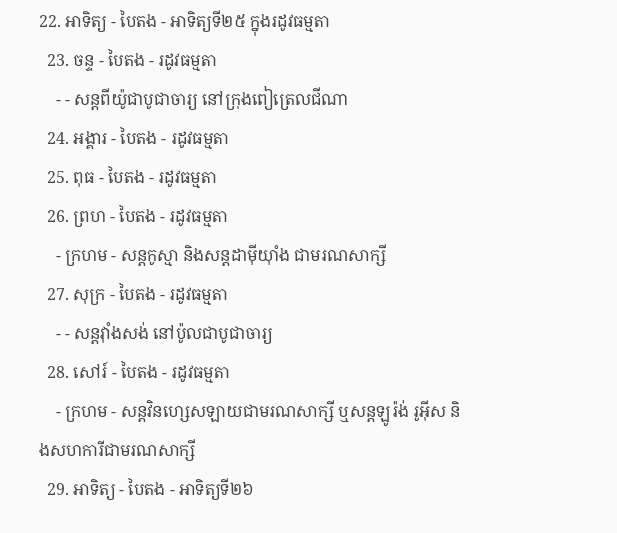22. អាទិត្យ - បៃតង - អាទិត្យទី២៥ ក្នុងរដូវធម្មតា
  23. ចន្ទ - បៃតង - រដូវធម្មតា
    - - សន្តពីយ៉ូជាបូជាចារ្យ នៅក្រុងពៀត្រេលជីណា
  24. អង្គារ - បៃតង - រដូវធម្មតា
  25. ពុធ - បៃតង - រដូវធម្មតា
  26. ព្រហ - បៃតង - រដូវធម្មតា
    - ក្រហម - សន្តកូស្មា និងសន្តដាម៉ីយុាំង ជាមរណសាក្សី
  27. សុក្រ - បៃតង - រដូវធម្មតា
    - - សន្តវុាំងសង់ នៅប៉ូលជាបូជាចារ្យ
  28. សៅរ៍ - បៃតង - រដូវធម្មតា
    - ក្រហម - សន្តវិនហ្សេសឡាយជាមរណសាក្សី ឬសន្តឡូរ៉ង់ រូអ៊ីស និងសហការីជាមរណសាក្សី
  29. អាទិត្យ - បៃតង - អាទិត្យទី២៦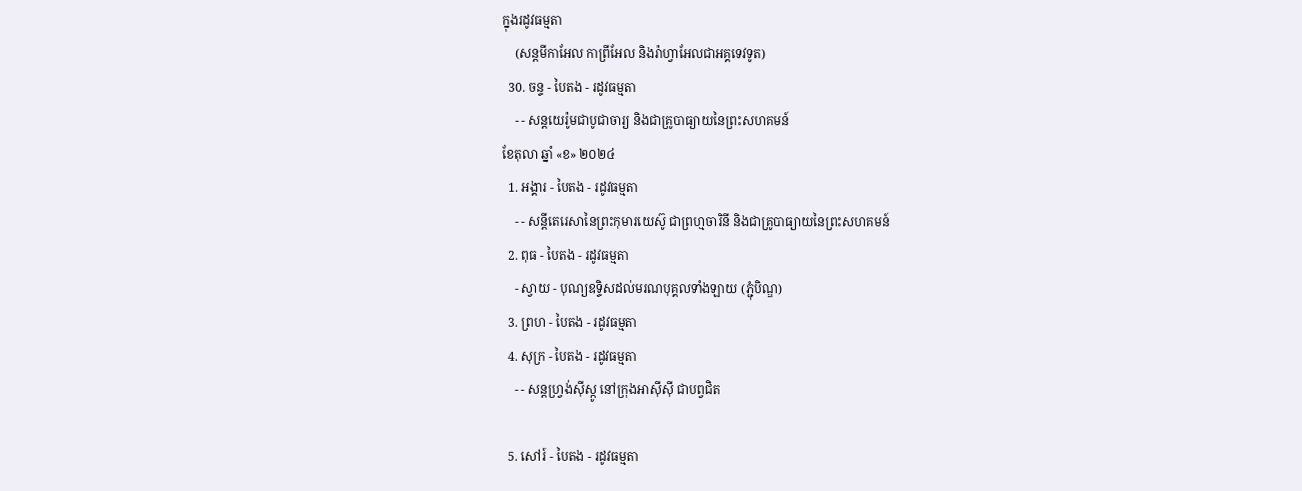ក្នុងរដូវធម្មតា
    (សន្តមីកាអែល កាព្រីអែល និងរ៉ាហ្វាអែលជាអគ្គទេវទូត)
  30. ចន្ទ - បៃតង - រដូវធម្មតា
    - - សន្ដយេរ៉ូមជាបូជាចារ្យ និងជាគ្រូបាធ្យាយនៃព្រះសហគមន៍
ខែតុលា ឆ្នាំ «ខ» ២០២៤
  1. អង្គារ - បៃតង - រដូវធម្មតា
    - - សន្តីតេរេសានៃព្រះកុមារយេស៊ូ ជាព្រហ្មចារិនី និងជាគ្រូបាធ្យាយនៃព្រះសហគមន៍
  2. ពុធ - បៃតង - រដូវធម្មតា
    - ស្វាយ - បុណ្យឧទ្ទិសដល់មរណបុគ្គលទាំងឡាយ (ភ្ជុំបិណ្ឌ)
  3. ព្រហ - បៃតង - រដូវធម្មតា
  4. សុក្រ - បៃតង - រដូវធម្មតា
    - - សន្តហ្វ្រង់ស៊ីស្កូ នៅក្រុងអាស៊ីស៊ី ជាបព្វជិត

  5. សៅរ៍ - បៃតង - រដូវធម្មតា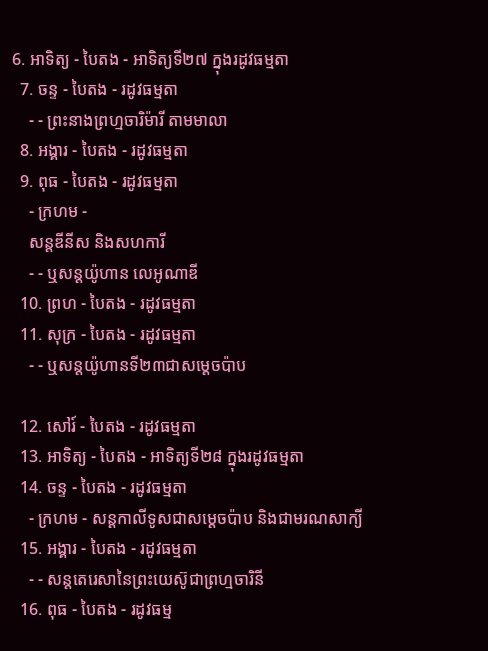6. អាទិត្យ - បៃតង - អាទិត្យទី២៧ ក្នុងរដូវធម្មតា
  7. ចន្ទ - បៃតង - រដូវធម្មតា
    - - ព្រះនាងព្រហ្មចារិម៉ារី តាមមាលា
  8. អង្គារ - បៃតង - រដូវធម្មតា
  9. ពុធ - បៃតង - រដូវធម្មតា
    - ក្រហម -
    សន្តឌីនីស និងសហការី
    - - ឬសន្តយ៉ូហាន លេអូណាឌី
  10. ព្រហ - បៃតង - រដូវធម្មតា
  11. សុក្រ - បៃតង - រដូវធម្មតា
    - - ឬសន្តយ៉ូហានទី២៣ជាសម្តេចប៉ាប

  12. សៅរ៍ - បៃតង - រដូវធម្មតា
  13. អាទិត្យ - បៃតង - អាទិត្យទី២៨ ក្នុងរដូវធម្មតា
  14. ចន្ទ - បៃតង - រដូវធម្មតា
    - ក្រហម - សន្ដកាលីទូសជាសម្ដេចប៉ាប និងជាមរណសាក្យី
  15. អង្គារ - បៃតង - រដូវធម្មតា
    - - សន្តតេរេសានៃព្រះយេស៊ូជាព្រហ្មចារិនី
  16. ពុធ - បៃតង - រដូវធម្ម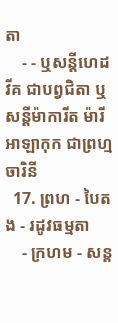តា
    - - ឬសន្ដីហេដវីគ ជាបព្វជិតា ឬសន្ដីម៉ាការីត ម៉ារី អាឡាកុក ជាព្រហ្មចារិនី
  17. ព្រហ - បៃតង - រដូវធម្មតា
    - ក្រហម - សន្ត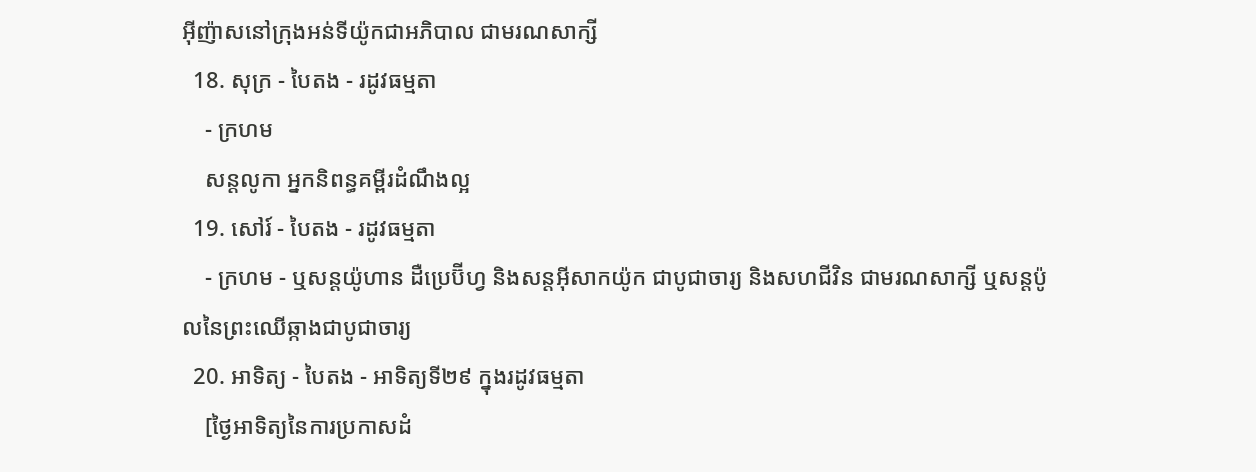អ៊ីញ៉ាសនៅក្រុងអន់ទីយ៉ូកជាអភិបាល ជាមរណសាក្សី
  18. សុក្រ - បៃតង - រដូវធម្មតា
    - ក្រហម
    សន្តលូកា អ្នកនិពន្ធគម្ពីរដំណឹងល្អ
  19. សៅរ៍ - បៃតង - រដូវធម្មតា
    - ក្រហម - ឬសន្ដយ៉ូហាន ដឺប្រេប៊ីហ្វ និងសន្ដអ៊ីសាកយ៉ូក ជាបូជាចារ្យ និងសហជីវិន ជាមរណសាក្សី ឬសន្ដប៉ូលនៃព្រះឈើឆ្កាងជាបូជាចារ្យ
  20. អាទិត្យ - បៃតង - អាទិត្យទី២៩ ក្នុងរដូវធម្មតា
    [ថ្ងៃអាទិត្យនៃការប្រកាសដំ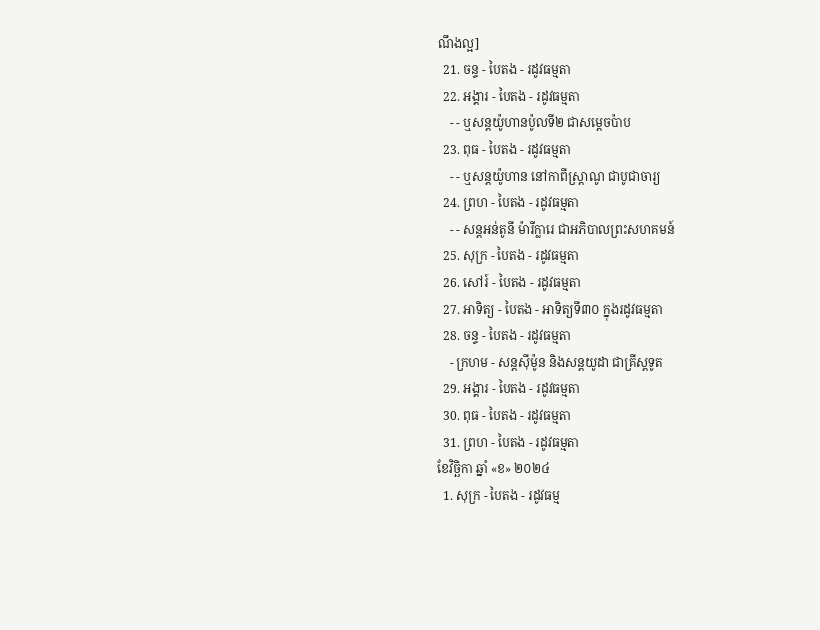ណឹងល្អ]
  21. ចន្ទ - បៃតង - រដូវធម្មតា
  22. អង្គារ - បៃតង - រដូវធម្មតា
    - - ឬសន្តយ៉ូហានប៉ូលទី២ ជាសម្ដេចប៉ាប
  23. ពុធ - បៃតង - រដូវធម្មតា
    - - ឬសន្ដយ៉ូហាន នៅកាពីស្រ្ដាណូ ជាបូជាចារ្យ
  24. ព្រហ - បៃតង - រដូវធម្មតា
    - - សន្តអន់តូនី ម៉ារីក្លារេ ជាអភិបាលព្រះសហគមន៍
  25. សុក្រ - បៃតង - រដូវធម្មតា
  26. សៅរ៍ - បៃតង - រដូវធម្មតា
  27. អាទិត្យ - បៃតង - អាទិត្យទី៣០ ក្នុងរដូវធម្មតា
  28. ចន្ទ - បៃតង - រដូវធម្មតា
    - ក្រហម - សន្ដស៊ីម៉ូន និងសន្ដយូដា ជាគ្រីស្ដទូត
  29. អង្គារ - បៃតង - រដូវធម្មតា
  30. ពុធ - បៃតង - រដូវធម្មតា
  31. ព្រហ - បៃតង - រដូវធម្មតា
ខែវិច្ឆិកា ឆ្នាំ «ខ» ២០២៤
  1. សុក្រ - បៃតង - រដូវធម្ម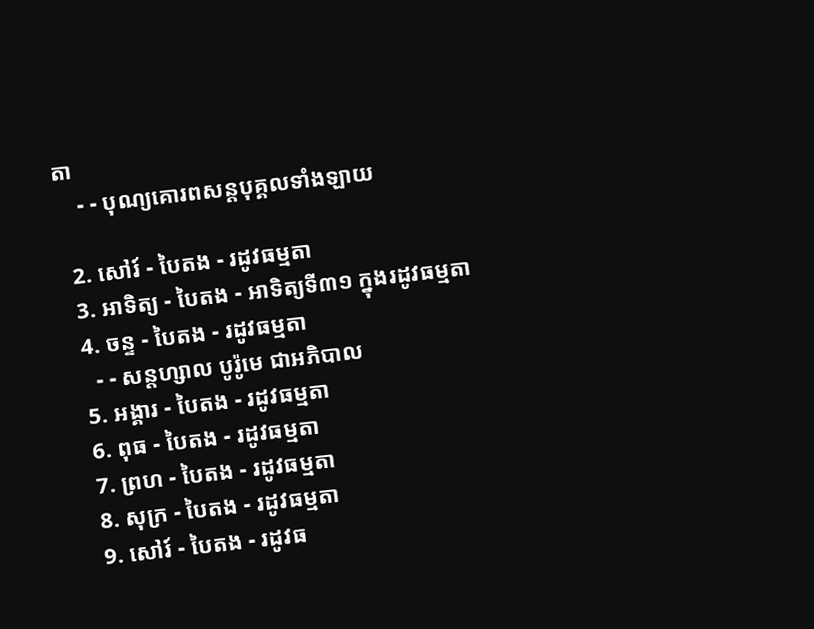តា
    - - បុណ្យគោរពសន្ដបុគ្គលទាំងឡាយ

  2. សៅរ៍ - បៃតង - រដូវធម្មតា
  3. អាទិត្យ - បៃតង - អាទិត្យទី៣១ ក្នុងរដូវធម្មតា
  4. ចន្ទ - បៃតង - រដូវធម្មតា
    - - សន្ដហ្សាល បូរ៉ូមេ ជាអភិបាល
  5. អង្គារ - បៃតង - រដូវធម្មតា
  6. ពុធ - បៃតង - រដូវធម្មតា
  7. ព្រហ - បៃតង - រដូវធម្មតា
  8. សុក្រ - បៃតង - រដូវធម្មតា
  9. សៅរ៍ - បៃតង - រដូវធ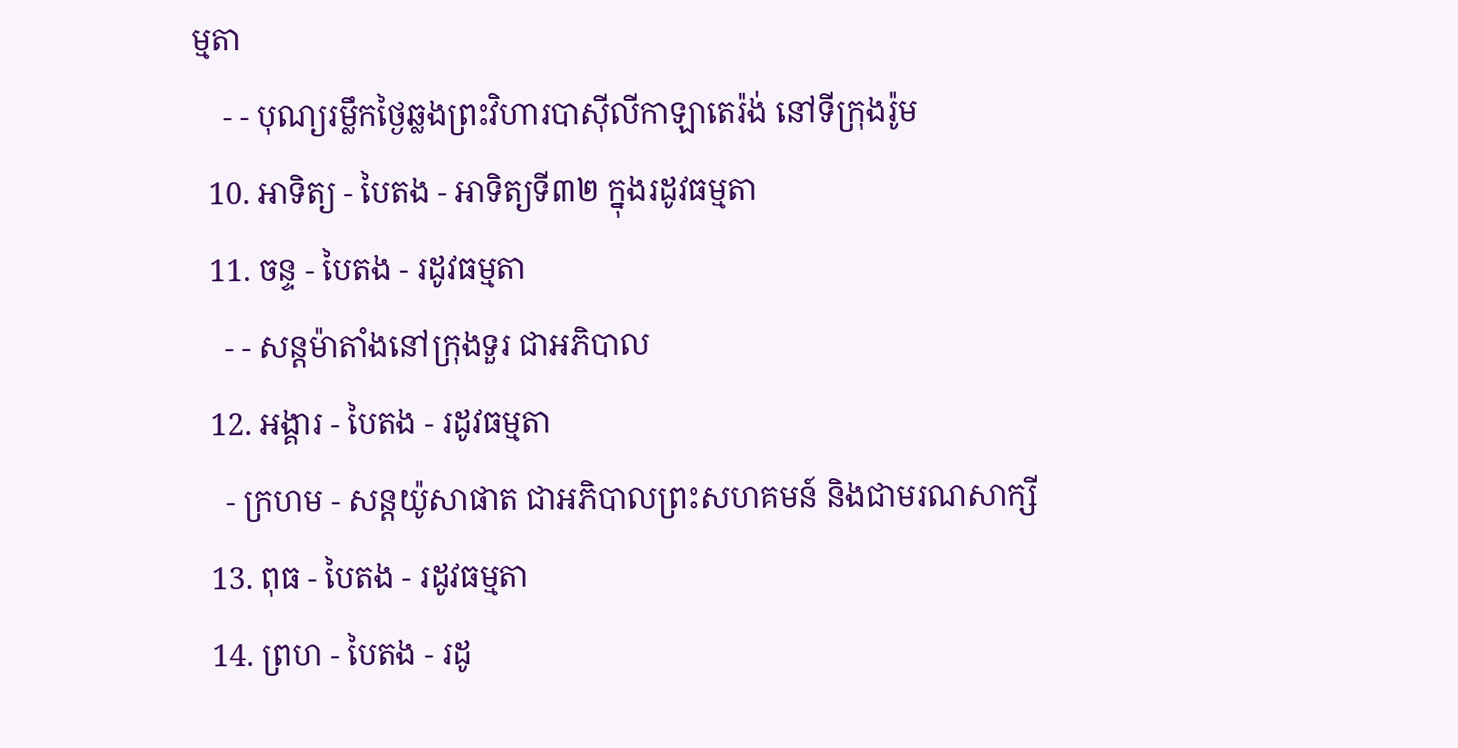ម្មតា
    - - បុណ្យរម្លឹកថ្ងៃឆ្លងព្រះវិហារបាស៊ីលីកាឡាតេរ៉ង់ នៅទីក្រុងរ៉ូម
  10. អាទិត្យ - បៃតង - អាទិត្យទី៣២ ក្នុងរដូវធម្មតា
  11. ចន្ទ - បៃតង - រដូវធម្មតា
    - - សន្ដម៉ាតាំងនៅក្រុងទួរ ជាអភិបាល
  12. អង្គារ - បៃតង - រដូវធម្មតា
    - ក្រហម - សន្ដយ៉ូសាផាត ជាអភិបាលព្រះសហគមន៍ និងជាមរណសាក្សី
  13. ពុធ - បៃតង - រដូវធម្មតា
  14. ព្រហ - បៃតង - រដូ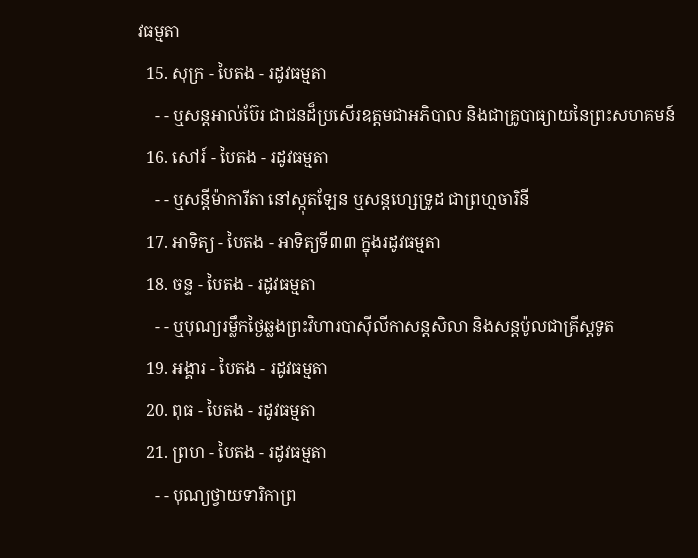វធម្មតា
  15. សុក្រ - បៃតង - រដូវធម្មតា
    - - ឬសន្ដអាល់ប៊ែរ ជាជនដ៏ប្រសើរឧត្ដមជាអភិបាល និងជាគ្រូបាធ្យាយនៃព្រះសហគមន៍
  16. សៅរ៍ - បៃតង - រដូវធម្មតា
    - - ឬសន្ដីម៉ាការីតា នៅស្កុតឡែន ឬសន្ដហ្សេទ្រូដ ជាព្រហ្មចារិនី
  17. អាទិត្យ - បៃតង - អាទិត្យទី៣៣ ក្នុងរដូវធម្មតា
  18. ចន្ទ - បៃតង - រដូវធម្មតា
    - - ឬបុណ្យរម្លឹកថ្ងៃឆ្លងព្រះវិហារបាស៊ីលីកាសន្ដសិលា និងសន្ដប៉ូលជាគ្រីស្ដទូត
  19. អង្គារ - បៃតង - រដូវធម្មតា
  20. ពុធ - បៃតង - រដូវធម្មតា
  21. ព្រហ - បៃតង - រដូវធម្មតា
    - - បុណ្យថ្វាយទារិកាព្រ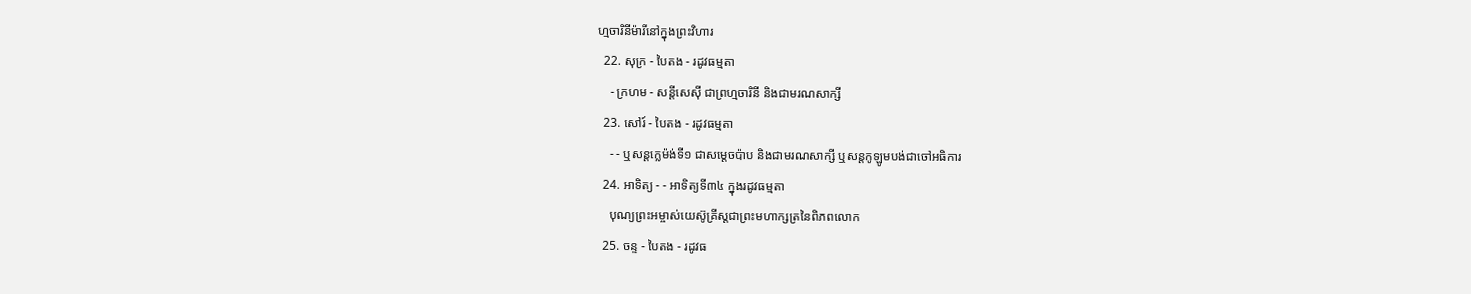ហ្មចារិនីម៉ារីនៅក្នុងព្រះវិហារ
  22. សុក្រ - បៃតង - រដូវធម្មតា
    - ក្រហម - សន្ដីសេស៊ី ជាព្រហ្មចារិនី និងជាមរណសាក្សី
  23. សៅរ៍ - បៃតង - រដូវធម្មតា
    - - ឬសន្ដក្លេម៉ង់ទី១ ជាសម្ដេចប៉ាប និងជាមរណសាក្សី ឬសន្ដកូឡូមបង់ជាចៅអធិការ
  24. អាទិត្យ - - អាទិត្យទី៣៤ ក្នុងរដូវធម្មតា
    បុណ្យព្រះអម្ចាស់យេស៊ូគ្រីស្ដជាព្រះមហាក្សត្រនៃពិភពលោក
  25. ចន្ទ - បៃតង - រដូវធ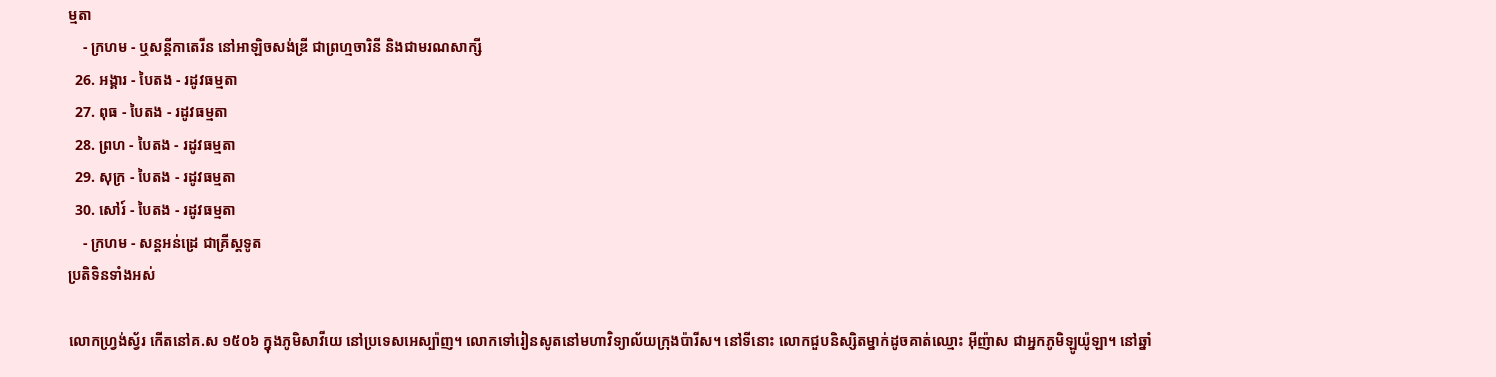ម្មតា
    - ក្រហម - ឬសន្ដីកាតេរីន នៅអាឡិចសង់ឌ្រី ជាព្រហ្មចារិនី និងជាមរណសាក្សី
  26. អង្គារ - បៃតង - រដូវធម្មតា
  27. ពុធ - បៃតង - រដូវធម្មតា
  28. ព្រហ - បៃតង - រដូវធម្មតា
  29. សុក្រ - បៃតង - រដូវធម្មតា
  30. សៅរ៍ - បៃតង - រដូវធម្មតា
    - ក្រហម - សន្ដអន់ដ្រេ ជាគ្រីស្ដទូត
ប្រតិទិនទាំងអស់

លោកហ្វ្រង់ស្វ័រ កើតនៅគ.ស ១៥០៦ ក្នុងភូមិសាវីយេ នៅប្រទេសអេស្ប៉ាញ។ លោកទៅរៀនសូតនៅមហាវិទ្យាល័យក្រុងប៉ារីស។ នៅទីនោះ លោកជួបនិស្សិតម្នាក់ដូចគាត់ឈ្មោះ អ៊ីញ៉ាស ជាអ្នកភូមិឡូយ៉ូឡា។ នៅឆ្នាំ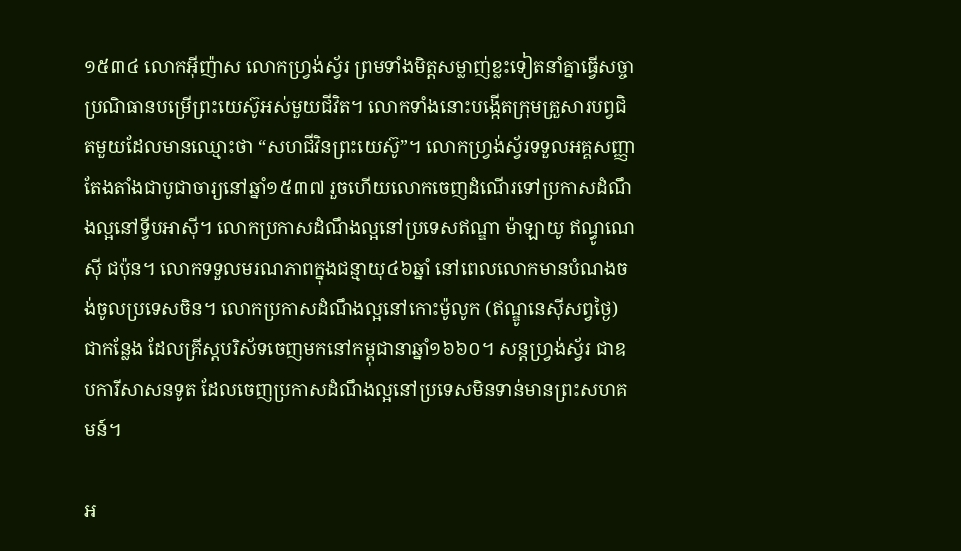១៥៣៤ លោកអ៊ីញ៉ាស លោកហ្វ្រង់ស្វ័រ ព្រមទាំងមិត្តសម្លាញ់ខ្លះទៀតនាំគ្នាធ្វើសច្ចាប្រណិធានបម្រើព្រះយេស៊ូអស់មួយជីវិត។ លោកទាំងនោះបង្កើតក្រុមគ្រួសារបព្វជិតមួយដែលមានឈ្មោះថា “សហជីវិនព្រះយេស៊ូ”។ លោកហ្វ្រង់ស្វ័រទទួលអគ្គសញ្ញាតែងតាំងជាបូជាចារ្យនៅឆ្នាំ១៥៣៧ រួចហើយលោកចេញដំណើរទៅប្រកាសដំណឹងល្អនៅទ្វីបអាស៊ី។ លោកប្រកាសដំណឹងល្អនៅប្រទេសឥណ្ឌា ម៉ាឡាយូ ឥណ្ធូណេស៊ី ជប៉ុន។ លោកទទួលមរណភាពក្នុងជន្មាយុ៤៦ឆ្នាំ នៅពេលលោកមានបំណងចង់ចូលប្រទេសចិន។ លោកប្រកាសដំណឹងល្អនៅកោះម៉ូលូក (ឥណ្ឌូនេស៊ីសព្វថ្ងៃ) ជាកន្លែង ដែលគ្រីស្តបរិស័ទចេញមកនៅកម្ពុជានាឆ្នាំ១៦៦០។ សន្តហ្វ្រង់ស្វ័រ ជាឧបការីសាសនទូត ដែលចេញប្រកាសដំណឹងល្អនៅប្រទេសមិនទាន់មានព្រះសហគមន៍។

អ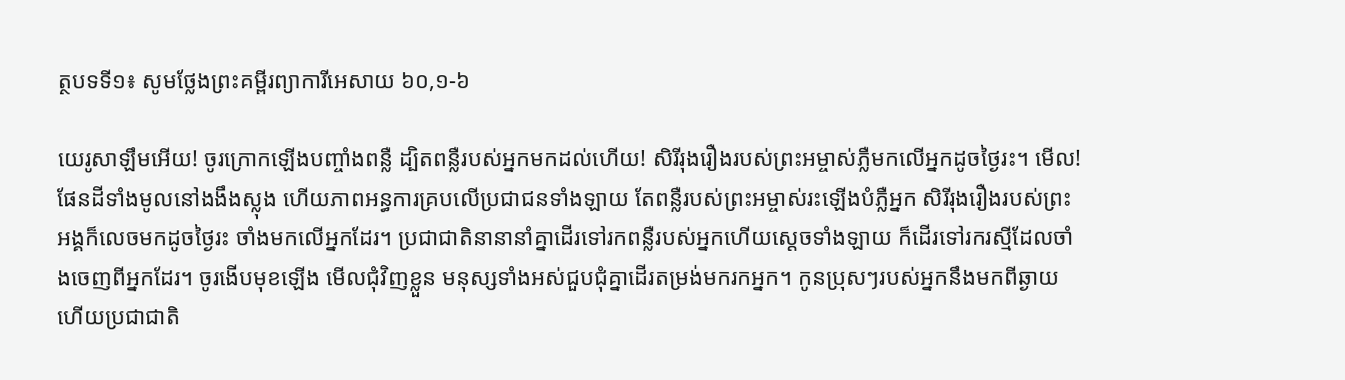ត្ថបទទី១៖ សូមថ្លែងព្រះគម្ពីរព្យាការីអេសាយ ៦០,១-៦

យេរូសាឡឹមអើយ! ចូរក្រោកឡើងបញ្ចាំងពន្លឺ ដ្បិតពន្លឺរបស់អ្នកមកដល់ហើយ! សិរីរុងរឿងរបស់ព្រះអម្ចាស់ភ្លឺមកលើអ្នកដូចថ្ងៃរះ។ មើល! ផែនដីទាំងមូលនៅងងឹងស្លុង ហើយភាពអន្ធការគ្របលើប្រជាជនទាំងឡាយ តែពន្លឺរបស់ព្រះអម្ចាស់រះឡើងបំភ្លឺអ្នក សិរីរុងរឿងរបស់ព្រះអង្គក៏លេចមកដូចថ្ងៃរះ ចាំងមកលើអ្នកដែរ។ ប្រជាជាតិនានានាំគ្នាដើរទៅរកពន្លឺរបស់អ្នកហើយស្តេចទាំងឡាយ ក៏ដើរទៅរករស្មីដែលចាំងចេញពីអ្នកដែរ។ ចូរងើបមុខឡើង មើលជុំវិញខ្លួន មនុស្សទាំងអស់ជួបជុំគ្នាដើរតម្រង់មករកអ្នក។ កូនប្រុសៗរបស់អ្នកនឹងមកពីឆ្ងាយ ហើយប្រជាជាតិ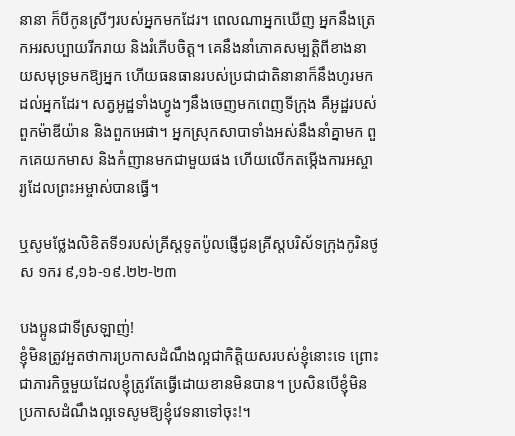នានា ក៏បីកូនស្រីៗរបស់អ្នកមកដែរ។ ពេលណាអ្នកឃើញ អ្នកនឹងត្រេកអរសប្បាយរីករាយ និងរំភើបចិត្ត។ គេនឹងនាំភោគសម្បត្តិពីខាងនាយសមុទ្រមកឱ្យអ្នក ហើយធនធានរបស់ប្រជាជាតិនានាក៏នឹងហូរមកដល់អ្នកដែរ។ សត្វអូដ្ឋទាំងហ្វូងៗនឹងចេញមកពេញទីក្រុង គឺអូដ្ឋរបស់ពួកម៉ាឌីយ៉ាន និងពួកអេផា។ អ្នកស្រុកសាបាទាំងអស់នឹងនាំគ្នាមក ពួកគេយកមាស និងកំញានមកជាមួយផង ហើយលើកតម្កើងការអស្ចារ្យដែលព្រះអម្ចាស់បានធ្វើ។

ឬសូមថ្លែងលិខិតទី១របស់គ្រីស្ដទូតប៉ូលផ្ញើជូនគ្រីស្តបរិស័ទក្រុងកូរិនថូស ១ករ ៩,១៦-១៩.២២-២៣

បងប្អូនជាទីស្រឡាញ់!
ខ្ញុំមិនត្រូវអួតថាការប្រកាសដំណឹងល្អជាកិត្តិយសរបស់ខ្ញុំនោះទេ ព្រោះជាភារកិច្ចមួយដែលខ្ញុំត្រូវតែធ្វើដោយខានមិនបាន។ ប្រសិនបើខ្ញុំមិនប្រកាសដំណឹងល្អទេសូមឱ្យខ្ញុំវេទនាទៅចុះ!។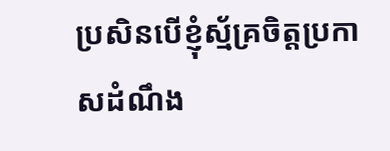ប្រសិនបើខ្ញុំស្ម័គ្រចិត្តប្រកាសដំណឹង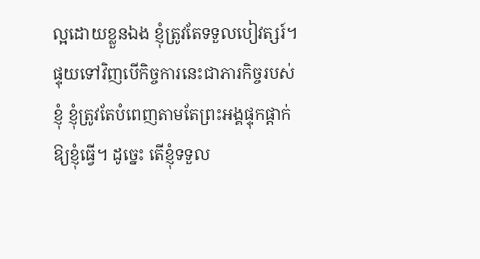ល្អដោយខ្លួនឯង ខ្ញុំត្រូវតែទទួលបៀវត្សរ៍។ ផ្ទុយទៅវិញបើកិច្ចការនេះជាភារកិច្ចរបស់ខ្ញុំ ខ្ញុំត្រូវតែបំពេញតាមតែព្រះអង្គផ្ទុកផ្ដាក់ឱ្យខ្ញុំធ្វើ។ ដូច្នេះ តើខ្ញុំទទួល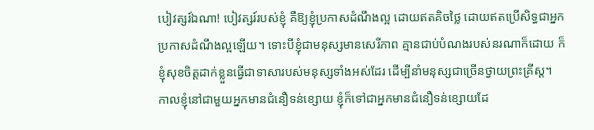បៀវត្សរ៍ឯណា! បៀវត្សរ៍របស់ខ្ញុំ គឺឱ្យខ្ញុំប្រកាសដំណឹងល្អ ដោយឥតគិចថ្លៃ ដោយឥតប្រើសិទ្ធជាអ្នកប្រកាសដំណឹងល្អឡើយ។ ទោះបីខ្ញុំជាមនុស្សមានសេរីភាព គ្មានជាប់បំណងរបស់នរណាក៏ដោយ ក៏ខ្ញុំសុខចិត្តដាក់ខ្លួនធ្វើជាទាសារបស់មនុស្សទាំងអស់ដែរ ដើម្បីនាំមនុស្សជាច្រើនថ្វាយព្រះគ្រីស្ត។ កាលខ្ញុំនៅជាមួយអ្នកមានជំនឿទន់ខ្សោយ ខ្ញុំក៏ទៅជាអ្នកមានជំនឿទន់ខ្សោយដែ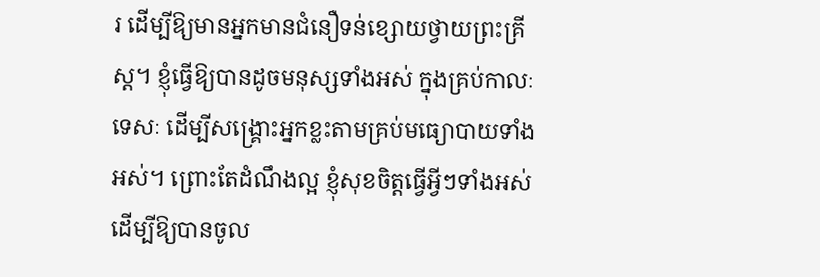រ ដើម្បីឱ្យមានអ្នកមានជំនឿទន់ខ្សោយថ្វាយព្រះគ្រីស្ត។ ខ្ញុំធ្វើឱ្យបានដូចមនុស្សទាំងអស់ ក្នុងគ្រប់កាលៈទេសៈ ដើម្បីសង្គ្រោះអ្នកខ្លះតាមគ្រប់មធ្យោបាយទាំងអស់។ ព្រោះតែដំណឹងល្អ ខ្ញុំសុខចិត្តធ្វើអ្វីៗទាំងអស់ ដើម្បីឱ្យបានចូល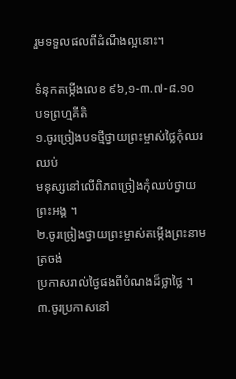រួមទទួលផលពីដំណឹងល្អនោះ។

ទំនុកតម្កើងលេខ ៩៦,១-៣.៧-៨.១០ បទព្រហ្មគីតិ
១.ចូរច្រៀងបទថ្មីថ្វាយព្រះម្ចាស់ថ្លៃកុំឈរឈប់
មនុស្សនៅលើពិភពច្រៀងកុំឈប់ថ្វាយព្រះអង្គ ។
២.ចូរច្រៀងថ្វាយព្រះម្ចាស់តម្កើងព្រះនាមត្រចង់
ប្រកាសរាល់ថ្ងៃផងពីបំណងដ៏ថ្លាថ្លៃ ។
៣.ចូរប្រកាសនៅ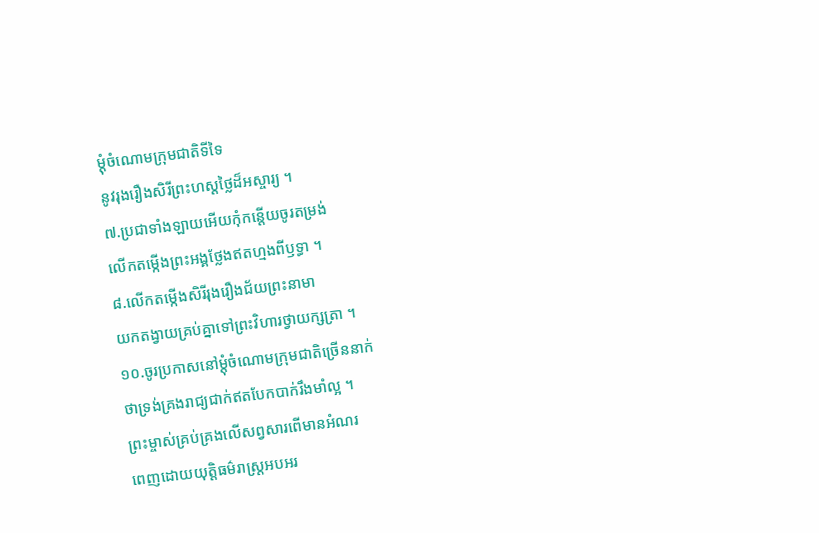ម្តុំចំណោមក្រុមជាតិទីទៃ
នូវរុងរឿងសិរីព្រះហស្តថ្លៃដ៏អស្ចារ្យ ។
៧.ប្រជាទាំងឡាយអើយកុំកន្តើយចូរតម្រង់
លើកតម្កើងព្រះអង្គថ្លែងឥតហ្មងពីឫទ្ធា ។
៨.លើកតម្កើងសិរីរុងរឿងជ័យព្រះនាមា
យកតង្វាយគ្រប់គ្នាទៅព្រះវិហារថ្វាយក្សត្រា ។
១០.ចូរប្រកាសនៅម្តុំចំណោមក្រុមជាតិច្រើននាក់
ថាទ្រង់គ្រងរាជ្យជាក់ឥតបែកបាក់រឹងមាំល្អ ។
ព្រះម្ចាស់គ្រប់គ្រងលើសព្វសារពើមានអំណរ
ពេញដោយយុត្តិធម៌រាស្រ្តអបអរ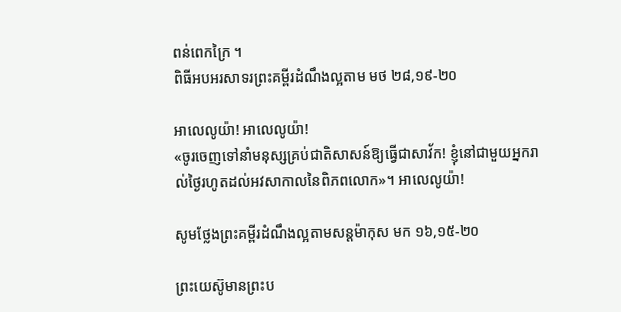ពន់ពេកក្រៃ ។
ពិធីអបអរសាទរព្រះគម្ពីរដំណឹងល្អតាម មថ ២៨,១៩-២០

អាលេលូយ៉ា! អាលេលូយ៉ា!
«ចូរចេញទៅនាំមនុស្សគ្រប់ជាតិសាសន៍ឱ្យធ្វើជាសាវ័ក! ខ្ញុំនៅជាមួយអ្នករាល់ថ្ងៃរហូតដល់អវសាកាលនៃពិភពលោក»។ អាលេលូយ៉ា!

សូមថ្លែងព្រះគម្ពីរដំណឹងល្អតាមសន្ដម៉ាកុស មក ១៦,១៥-២០

ព្រះយេស៊ូមានព្រះប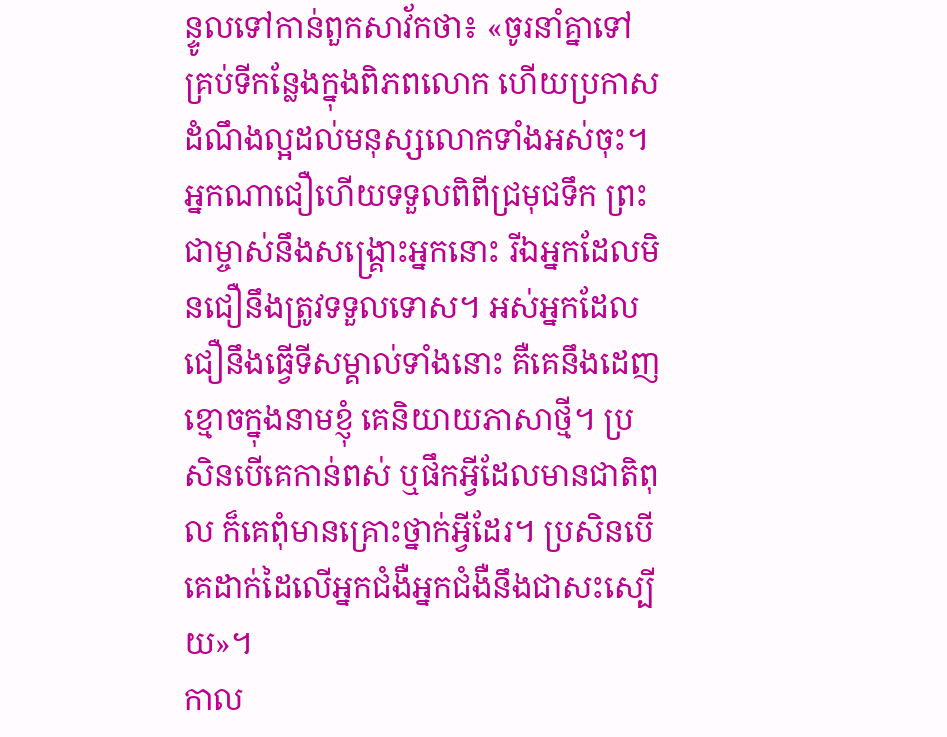ន្ទូលទៅកាន់ពួកសាវ័កថា៖ «ចូរនាំគ្នាទៅគ្រប់ទីកន្លែងក្នុងពិភពលោក ហើយប្រកាសដំណឹងល្អដល់មនុស្សលោកទាំងអស់ចុះ។ អ្នកណាជឿហើយទទួលពិពីជ្រមុជទឹក ព្រះជាម្ចាស់នឹងសង្គ្រោះអ្នកនោះ រីឯអ្នកដែលមិនជឿនឹងត្រូវទទួលទោស។ អស់អ្នកដែលជឿនឹងធ្វើទីសម្គាល់ទាំងនោះ គឺគេនឹងដេញខ្មោចក្នុងនាមខ្ញុំ គេនិយាយភាសាថ្មី។ ប្រសិនបើគេកាន់ពស់ ឬផឹកអ្វីដែលមានជាតិពុល ក៏គេពុំមានគ្រោះថ្នាក់អ្វីដែរ។ ប្រសិនបើគេដាក់ដៃលើអ្នកជំងឺអ្នកជំងឺនឹងជាសះស្បើយ»។
កាល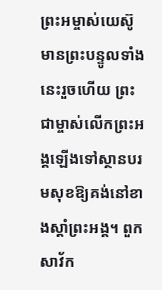ព្រះអម្ចាស់យេស៊ូមានព្រះបន្ទូលទាំងនេះរួចហើយ ព្រះជាម្ចាស់លើកព្រះអង្គឡើងទៅស្ថានបរមសុខឱ្យគង់នៅខាងស្តាំព្រះអង្គ។ ពួកសាវ័ក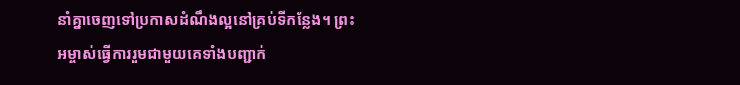នាំគ្នាចេញទៅប្រកាសដំណឹងល្អនៅគ្រប់ទីកន្លែង។ ព្រះអម្ចាស់ធ្វើការរួមជាមួយគេទាំងបញ្ជាក់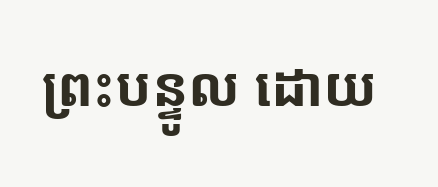ព្រះបន្ទូល ដោយ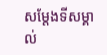សម្តែងទីសម្គាល់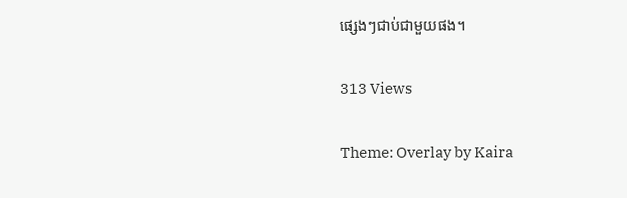ផ្សេងៗជាប់ជាមួយផង។

313 Views

Theme: Overlay by Kaira